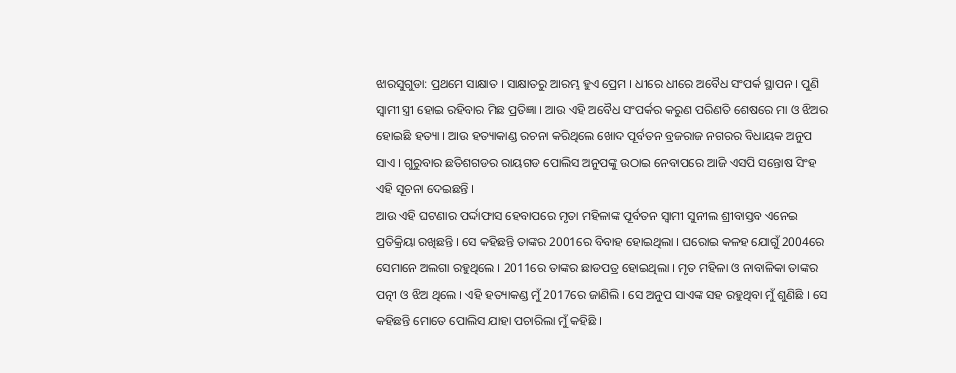ଝାରସୁଗୁଡା: ପ୍ରଥମେ ସାକ୍ଷାତ । ସାକ୍ଷାତରୁ ଆରମ୍ଭ ହୁଏ ପ୍ରେମ । ଧୀରେ ଧୀରେ ଅବୈଧ ସଂପର୍କ ସ୍ଥାପନ । ପୁଣି ସ୍ବାମୀ ସ୍ତ୍ରୀ ହୋଇ ରହିବାର ମିଛ ପ୍ରତିଜ୍ଞା । ଆଉ ଏହି ଅବୈଧ ସଂପର୍କର କରୁଣ ପରିଣତି ଶେଷରେ ମା ଓ ଝିଅର ହୋଇଛି ହତ୍ୟା । ଆଉ ହତ୍ୟାକାଣ୍ଡ ରଚନା କରିଥିଲେ ଖୋଦ ପୂର୍ବତନ ବ୍ରଜରାଜ ନଗରର ବିଧାୟକ ଅନୁପ ସାଏ । ଗୁରୁବାର ଛତିଶଗଡର ରାୟଗଡ ପୋଲିସ ଅନୁପଙ୍କୁ ଉଠାଇ ନେବାପରେ ଆଜି ଏସପି ସନ୍ତୋଷ ସିଂହ ଏହି ସୂଚନା ଦେଇଛନ୍ତି ।
ଆଉ ଏହି ଘଟଣାର ପର୍ଦ୍ଦାଫାସ ହେବାପରେ ମୃତା ମହିଳାଙ୍କ ପୂର୍ବତନ ସ୍ବାମୀ ସୁନୀଲ ଶ୍ରୀବାସ୍ତବ ଏନେଇ ପ୍ରତିକ୍ରିୟା ରଖିଛନ୍ତି । ସେ କହିଛନ୍ତି ତାଙ୍କର 2001ରେ ବିବାହ ହୋଇଥିଲା । ଘରୋଇ କଳହ ଯୋଗୁଁ 2004ରେ ସେମାନେ ଅଲଗା ରହୁଥିଲେ । 2011ରେ ତାଙ୍କର ଛାଡପତ୍ର ହୋଇଥିଲା । ମୃତ ମହିଳା ଓ ନାବାଳିକା ତାଙ୍କର ପତ୍ନୀ ଓ ଝିଅ ଥିଲେ । ଏହି ହତ୍ୟାକଣ୍ଡ ମୁଁ 2017ରେ ଜାଣିଲି । ସେ ଅନୁପ ସାଏଙ୍କ ସହ ରହୁଥିବା ମୁଁ ଶୁଣିଛି । ସେ କହିଛନ୍ତି ମୋତେ ପୋଲିସ ଯାହା ପଚାରିଲା ମୁଁ କହିଛି ।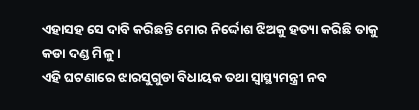ଏହାସହ ସେ ଦାବି କରିଛନ୍ତି ମୋର ନିର୍ଦ୍ଦୋଶ ଝିଅକୁ ହତ୍ୟା କରିଛି ତାକୁ କଡା ଦଣ୍ଡ ମିଳୁ ।
ଏହି ଘଟଣାରେ ଝାରସୁଗୁଡା ବିଧାୟକ ତଥା ସ୍ବାସ୍ଥ୍ୟମନ୍ତ୍ରୀ ନବ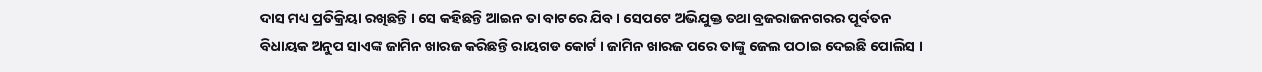ଦାସ ମଧ୍ୟ ପ୍ରତିକ୍ରିୟା ରଖିଛନ୍ତି । ସେ କହିଛନ୍ତି ଆଇନ ତା ବାଟରେ ଯିବ । ସେପଟେ ଅଭିଯୁକ୍ତ ତଥା ବ୍ରଜରାଜନଗରର ପୂର୍ବତନ ବିଧାୟକ ଅନୁପ ସାଏଙ୍କ ଜାମିନ ଖାରଜ କରିଛନ୍ତି ରାୟଗଡ କୋର୍ଟ । ଜାମିନ ଖାରଜ ପରେ ତାଙ୍କୁ ଜେଲ ପଠାଇ ଦେଇଛି ପୋଲିସ ।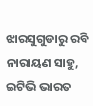ଝାରସୁଗୁଡାରୁ ରବି ନାରାୟଣ ସାହୁ, ଇଟିଭି ଭାରତ